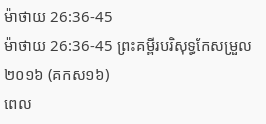ម៉ាថាយ 26:36-45
ម៉ាថាយ 26:36-45 ព្រះគម្ពីរបរិសុទ្ធកែសម្រួល ២០១៦ (គកស១៦)
ពេល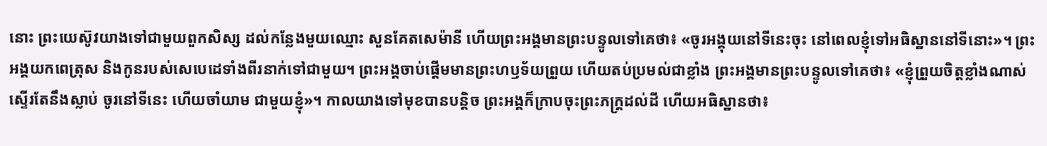នោះ ព្រះយេស៊ូវយាងទៅជាមួយពួកសិស្ស ដល់កន្លែងមួយឈ្មោះ សួនគែតសេម៉ានី ហើយព្រះអង្គមានព្រះបន្ទូលទៅគេថា៖ «ចូរអង្គុយនៅទីនេះចុះ នៅពេលខ្ញុំទៅអធិស្ឋាននៅទីនោះ»។ ព្រះអង្គយកពេត្រុស និងកូនរបស់សេបេដេទាំងពីរនាក់ទៅជាមួយ។ ព្រះអង្គចាប់ផ្ដើមមានព្រះហឫទ័យព្រួយ ហើយតប់ប្រមល់ជាខ្លាំង ព្រះអង្គមានព្រះបន្ទូលទៅគេថា៖ «ខ្ញុំព្រួយចិត្តខ្លាំងណាស់ ស្ទើរតែនឹងស្លាប់ ចូរនៅទីនេះ ហើយចាំយាម ជាមួយខ្ញុំ»។ កាលយាងទៅមុខបានបន្តិច ព្រះអង្គក៏ក្រាបចុះព្រះភក្ត្រដល់ដី ហើយអធិស្ឋានថា៖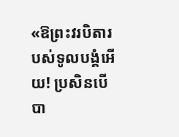«ឱព្រះវរបិតារបស់ទូលបង្គំអើយ! ប្រសិនបើបា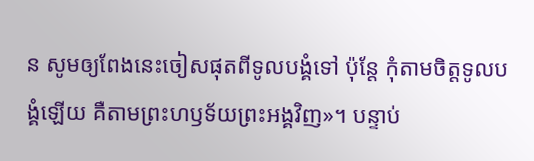ន សូមឲ្យពែងនេះចៀសផុតពីទូលបង្គំទៅ ប៉ុន្តែ កុំតាមចិត្តទូលបង្គំឡើយ គឺតាមព្រះហឫទ័យព្រះអង្គវិញ»។ បន្ទាប់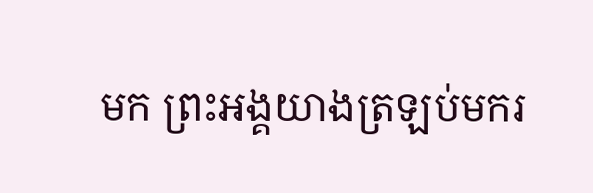មក ព្រះអង្គយាងត្រឡប់មករ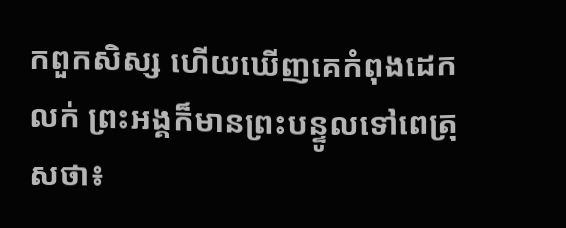កពួកសិស្ស ហើយឃើញគេកំពុងដេកលក់ ព្រះអង្គក៏មានព្រះបន្ទូលទៅពេត្រុសថា៖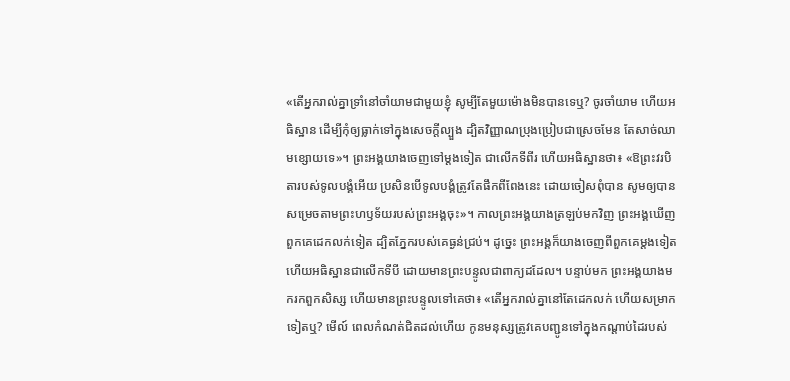«តើអ្នករាល់គ្នាទ្រាំនៅចាំយាមជាមួយខ្ញុំ សូម្បីតែមួយម៉ោងមិនបានទេឬ? ចូរចាំយាម ហើយអធិស្ឋាន ដើម្បីកុំឲ្យធ្លាក់ទៅក្នុងសេចក្តីល្បួង ដ្បិតវិញ្ញាណប្រុងប្រៀបជាស្រេចមែន តែសាច់ឈាមខ្សោយទេ»។ ព្រះអង្គយាងចេញទៅម្តងទៀត ជាលើកទីពីរ ហើយអធិស្ឋានថា៖ «ឱព្រះវរបិតារបស់ទូលបង្គំអើយ ប្រសិនបើទូលបង្គំត្រូវតែផឹកពីពែងនេះ ដោយចៀសពុំបាន សូមឲ្យបានសម្រេចតាមព្រះហឫទ័យរបស់ព្រះអង្គចុះ»។ កាលព្រះអង្គយាងត្រឡប់មកវិញ ព្រះអង្គឃើញពួកគេដេកលក់ទៀត ដ្បិតភ្នែករបស់គេធ្ងន់ជ្រប់។ ដូច្នេះ ព្រះអង្គក៏យាងចេញពីពួកគេម្តងទៀត ហើយអធិស្ឋានជាលើកទីបី ដោយមានព្រះបន្ទូលជាពាក្យដដែល។ បន្ទាប់មក ព្រះអង្គយាងមករកពួកសិស្ស ហើយមានព្រះបន្ទូលទៅគេថា៖ «តើអ្នករាល់គ្នានៅតែដេកលក់ ហើយសម្រាកទៀតឬ? មើល៍ ពេលកំណត់ជិតដល់ហើយ កូនមនុស្សត្រូវគេបញ្ជូនទៅក្នុងកណ្តាប់ដៃរបស់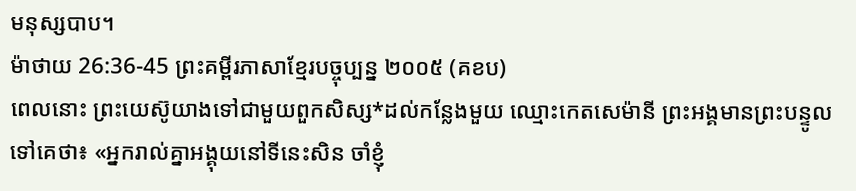មនុស្សបាប។
ម៉ាថាយ 26:36-45 ព្រះគម្ពីរភាសាខ្មែរបច្ចុប្បន្ន ២០០៥ (គខប)
ពេលនោះ ព្រះយេស៊ូយាងទៅជាមួយពួកសិស្ស*ដល់កន្លែងមួយ ឈ្មោះកេតសេម៉ានី ព្រះអង្គមានព្រះបន្ទូលទៅគេថា៖ «អ្នករាល់គ្នាអង្គុយនៅទីនេះសិន ចាំខ្ញុំ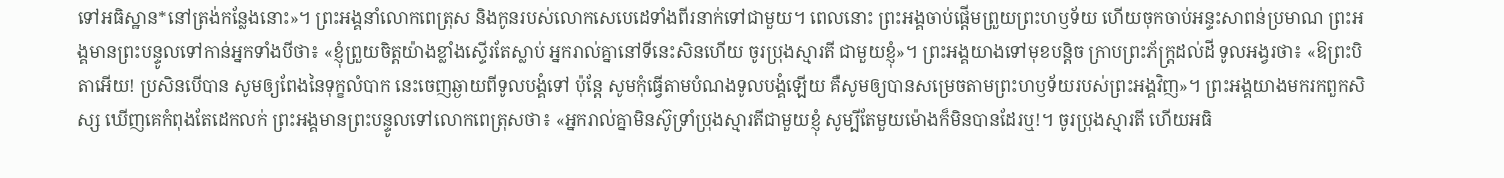ទៅអធិស្ឋាន*នៅត្រង់កន្លែងនោះ»។ ព្រះអង្គនាំលោកពេត្រុស និងកូនរបស់លោកសេបេដេទាំងពីរនាក់ទៅជាមួយ។ ពេលនោះ ព្រះអង្គចាប់ផ្ដើមព្រួយព្រះហឫទ័យ ហើយចុកចាប់អន្ទះសាពន់ប្រមាណ ព្រះអង្គមានព្រះបន្ទូលទៅកាន់អ្នកទាំងបីថា៖ «ខ្ញុំព្រួយចិត្តយ៉ាងខ្លាំងស្ទើរតែស្លាប់ អ្នករាល់គ្នានៅទីនេះសិនហើយ ចូរប្រុងស្មារតី ជាមួយខ្ញុំ»។ ព្រះអង្គយាងទៅមុខបន្ដិច ក្រាបព្រះភ័ក្ត្រដល់ដី ទូលអង្វរថា៖ «ឱព្រះបិតាអើយ! ប្រសិនបើបាន សូមឲ្យពែងនៃទុក្ខលំបាក នេះចេញឆ្ងាយពីទូលបង្គំទៅ ប៉ុន្តែ សូមកុំធ្វើតាមបំណងទូលបង្គំឡើយ គឺសូមឲ្យបានសម្រេចតាមព្រះហឫទ័យរបស់ព្រះអង្គវិញ»។ ព្រះអង្គយាងមករកពួកសិស្ស ឃើញគេកំពុងតែដេកលក់ ព្រះអង្គមានព្រះបន្ទូលទៅលោកពេត្រុសថា៖ «អ្នករាល់គ្នាមិនស៊ូទ្រាំប្រុងស្មារតីជាមួយខ្ញុំ សូម្បីតែមួយម៉ោងក៏មិនបានដែរឬ!។ ចូរប្រុងស្មារតី ហើយអធិ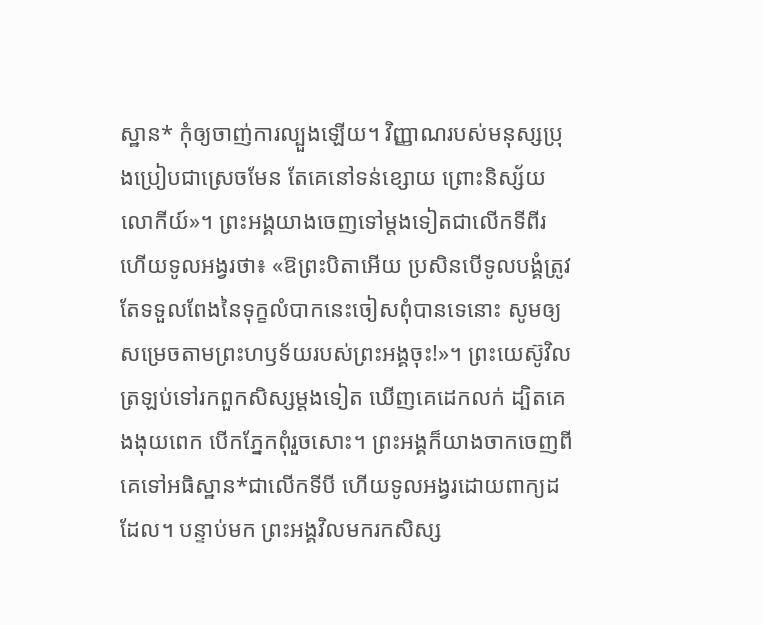ស្ឋាន* កុំឲ្យចាញ់ការល្បួងឡើយ។ វិញ្ញាណរបស់មនុស្សប្រុងប្រៀបជាស្រេចមែន តែគេនៅទន់ខ្សោយ ព្រោះនិស្ស័យលោកីយ៍»។ ព្រះអង្គយាងចេញទៅម្ដងទៀតជាលើកទីពីរ ហើយទូលអង្វរថា៖ «ឱព្រះបិតាអើយ ប្រសិនបើទូលបង្គំត្រូវតែទទួលពែងនៃទុក្ខលំបាកនេះចៀសពុំបានទេនោះ សូមឲ្យសម្រេចតាមព្រះហឫទ័យរបស់ព្រះអង្គចុះ!»។ ព្រះយេស៊ូវិលត្រឡប់ទៅរកពួកសិស្សម្ដងទៀត ឃើញគេដេកលក់ ដ្បិតគេងងុយពេក បើកភ្នែកពុំរួចសោះ។ ព្រះអង្គក៏យាងចាកចេញពីគេទៅអធិស្ឋាន*ជាលើកទីបី ហើយទូលអង្វរដោយពាក្យដដែល។ បន្ទាប់មក ព្រះអង្គវិលមករកសិស្ស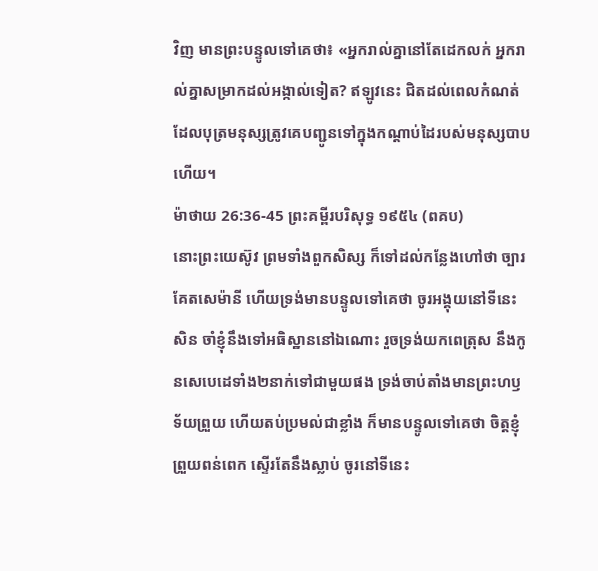វិញ មានព្រះបន្ទូលទៅគេថា៖ «អ្នករាល់គ្នានៅតែដេកលក់ អ្នករាល់គ្នាសម្រាកដល់អង្កាល់ទៀត? ឥឡូវនេះ ជិតដល់ពេលកំណត់ដែលបុត្រមនុស្សត្រូវគេបញ្ជូនទៅក្នុងកណ្ដាប់ដៃរបស់មនុស្សបាបហើយ។
ម៉ាថាយ 26:36-45 ព្រះគម្ពីរបរិសុទ្ធ ១៩៥៤ (ពគប)
នោះព្រះយេស៊ូវ ព្រមទាំងពួកសិស្ស ក៏ទៅដល់កន្លែងហៅថា ច្បារគែតសេម៉ានី ហើយទ្រង់មានបន្ទូលទៅគេថា ចូរអង្គុយនៅទីនេះសិន ចាំខ្ញុំនឹងទៅអធិស្ឋាននៅឯណោះ រួចទ្រង់យកពេត្រុស នឹងកូនសេបេដេទាំង២នាក់ទៅជាមួយផង ទ្រង់ចាប់តាំងមានព្រះហឫទ័យព្រួយ ហើយតប់ប្រមល់ជាខ្លាំង ក៏មានបន្ទូលទៅគេថា ចិត្តខ្ញុំព្រួយពន់ពេក ស្ទើរតែនឹងស្លាប់ ចូរនៅទីនេះ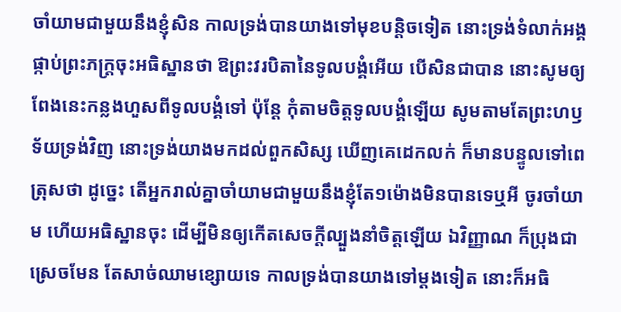ចាំយាមជាមួយនឹងខ្ញុំសិន កាលទ្រង់បានយាងទៅមុខបន្តិចទៀត នោះទ្រង់ទំលាក់អង្គ ផ្កាប់ព្រះភក្ត្រចុះអធិស្ឋានថា ឱព្រះវរបិតានៃទូលបង្គំអើយ បើសិនជាបាន នោះសូមឲ្យពែងនេះកន្លងហួសពីទូលបង្គំទៅ ប៉ុន្តែ កុំតាមចិត្តទូលបង្គំឡើយ សូមតាមតែព្រះហឫទ័យទ្រង់វិញ នោះទ្រង់យាងមកដល់ពួកសិស្ស ឃើញគេដេកលក់ ក៏មានបន្ទូលទៅពេត្រុសថា ដូច្នេះ តើអ្នករាល់គ្នាចាំយាមជាមួយនឹងខ្ញុំតែ១ម៉ោងមិនបានទេឬអី ចូរចាំយាម ហើយអធិស្ឋានចុះ ដើម្បីមិនឲ្យកើតសេចក្ដីល្បួងនាំចិត្តឡើយ ឯវិញ្ញាណ ក៏ប្រុងជាស្រេចមែន តែសាច់ឈាមខ្សោយទេ កាលទ្រង់បានយាងទៅម្តងទៀត នោះក៏អធិ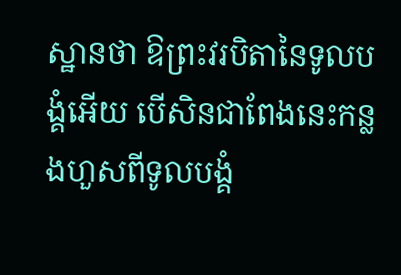ស្ឋានថា ឱព្រះវរបិតានៃទូលបង្គំអើយ បើសិនជាពែងនេះកន្លងហួសពីទូលបង្គំ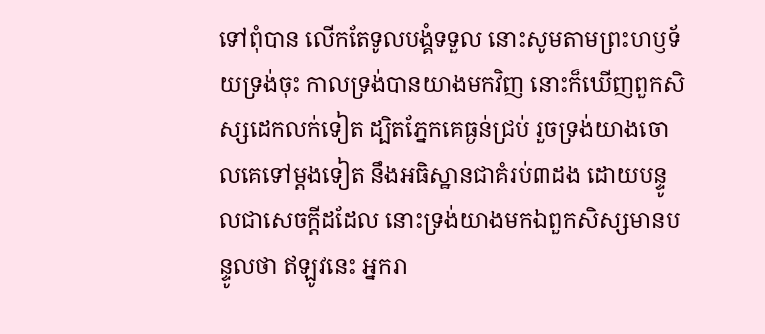ទៅពុំបាន លើកតែទូលបង្គំទទួល នោះសូមតាមព្រះហឫទ័យទ្រង់ចុះ កាលទ្រង់បានយាងមកវិញ នោះក៏ឃើញពួកសិស្សដេកលក់ទៀត ដ្បិតភ្នែកគេធ្ងន់ជ្រប់ រួចទ្រង់យាងចោលគេទៅម្តងទៀត នឹងអធិស្ឋានជាគំរប់៣ដង ដោយបន្ទូលជាសេចក្ដីដដែល នោះទ្រង់យាងមកឯពួកសិស្សមានបន្ទូលថា ឥឡូវនេះ អ្នករា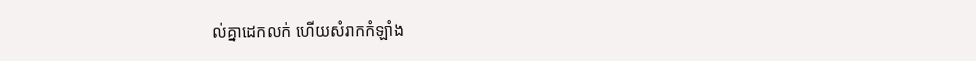ល់គ្នាដេកលក់ ហើយសំរាកកំឡាំង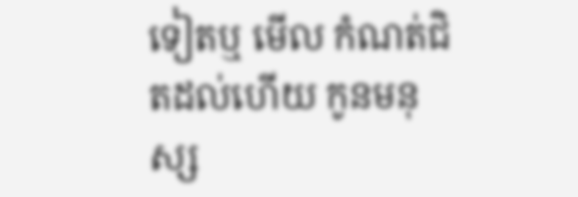ទៀតឬ មើល កំណត់ជិតដល់ហើយ កូនមនុស្ស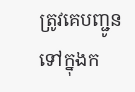ត្រូវគេបញ្ជូនទៅក្នុងក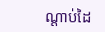ណ្តាប់ដៃ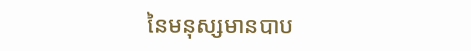នៃមនុស្សមានបាប